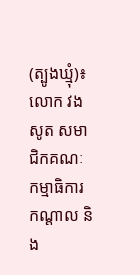(ត្បូងឃ្មុំ)៖ លោក វង សូត សមាជិកគណៈកម្មាធិការកណ្តាល និង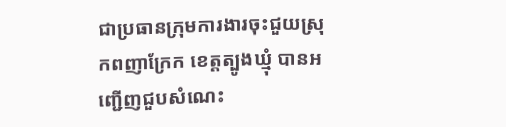ជាប្រធានក្រុមការងារចុះជួយស្រុកពញាក្រែក ខេត្តត្បូងឃ្មុំ បានអញ្ជើញជួបសំណេះ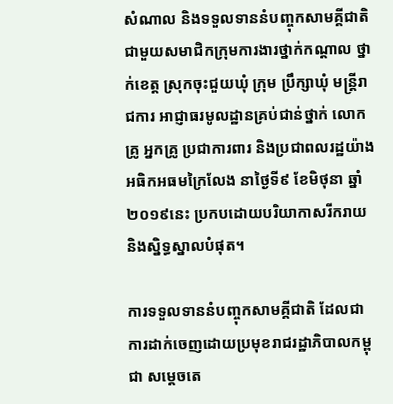សំណាល និងទទួលទាននំបញ្ចុកសាមគ្គីជាតិ ជាមួយសមាជិកក្រុមការងារថ្នាក់កណ្តាល ថ្នាក់ខេត្ត ស្រុកចុះជួយឃុំ ក្រុម ប្រឹក្សាឃុំ មន្ត្រីរាជការ អាជ្ញាធរមូលដ្ឋានគ្រប់ជាន់ថ្នាក់ លោកគ្រូ អ្នកគ្រូ ប្រជាការពារ និងប្រជាពលរដ្ឋយ៉ាង អធិកអធមក្រៃលែង នាថ្ងៃទី៩ ខែមិថុនា ឆ្នាំ២០១៩នេះ ប្រកបដោយបរិយាកាសរីករាយ និងស្និទ្ធស្នាលបំផុត។

ការទទួលទាននំបញ្ចុកសាមគ្គីជាតិ ដែលជាការដាក់ចេញដោយប្រមុខរាជរដ្ឋាភិបាលកម្ពុជា សម្តេចតេ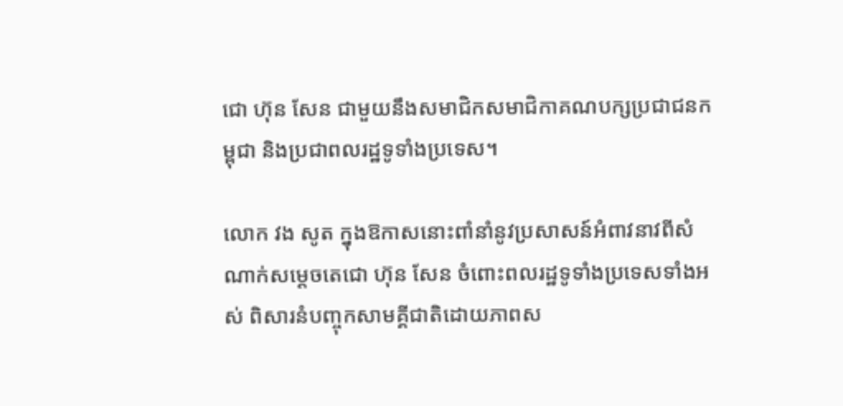ជោ ហ៊ុន សែន ជាមួយនឹងសមាជិកសមាជិកាគណបក្សប្រជាជនកម្ពុជា និងប្រជាពលរដ្ឋទូទាំងប្រទេស។

លោក វង សូត ក្នុងឱកាសនោះពាំនាំនូវប្រសាសន៍អំពាវនាវពីសំណាក់សម្តេចតេជោ ហ៊ុន សែន ចំពោះពលរដ្ឋទូទាំងប្រទេសទាំងអស់ ពិសារនំបញ្ចុកសាមគ្គីជាតិដោយភាពស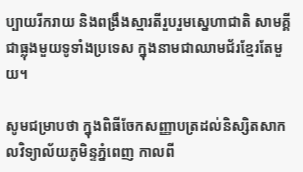ប្បាយរីករាយ និងពង្រឹងស្មារតីរួបរួមស្នេហាជាតិ សាមគ្គីជាធ្លុងមួយទូទាំងប្រទេស ក្នុងនាមជាឈាមជ័រខ្មែរតែមួយ។

សូមជម្រាបថា ក្នុងពិធីចែកសញ្ញាបត្រដល់និស្សិតសាកលវិទ្យាល័យភូមិន្ទភ្នំពេញ កាលពី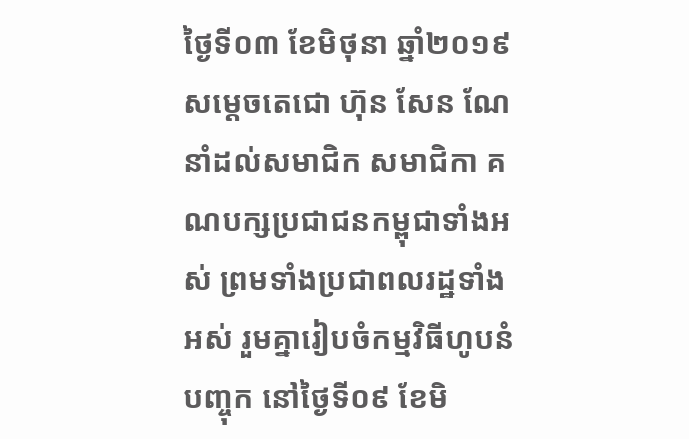ថ្ងៃទី០៣ ខែមិថុនា ឆ្នាំ២០១៩ សម្តេចតេជោ ហ៊ុន សែន ណែនាំដល់សមាជិក សមាជិកា គណបក្សប្រជាជនកម្ពុជាទាំងអស់ ព្រមទាំងប្រជាពលរដ្ឋទាំងអស់ រួមគ្នារៀបចំកម្មវិធីហូបនំបញ្ចុក នៅថ្ងៃទី០៩ ខែមិ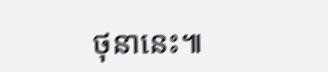ថុនានេះ៕